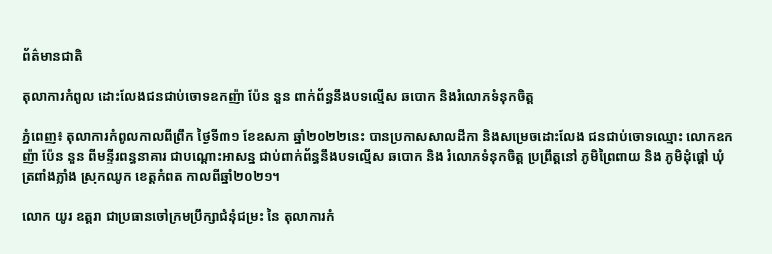ព័ត៌មានជាតិ

តុលាការកំពូល ដោះលែងជនជាប់ចោទឧកញ៉ា ប៉ែន នួន ពាក់ព័ន្ធនឹងបទល្មើស ឆបោក និងរំលោភទំនុកចិត្ត

ភ្នំពេញ៖ តុលាការកំពូលកាលពីព្រឹក ថ្ងៃទី៣១ ខែឧសភា ឆ្នាំ២០២២នេះ បានប្រកាសសាលដីកា និងសម្រេចដោះលែង ជនជាប់ចោទឈ្មោះ លោកឧកញ៉ា ប៉ែន នួន ពីមន្ទីរពន្ធនាគារ ជាបណ្ដោះអាសន្ន ជាប់ពាក់ព័ន្ធនឹងបទល្មើស ឆបោក និង រំលោភទំនុកចិត្ត ប្រព្រឹត្តនៅ ភូមិព្រៃពាយ និង ភូមិដុំផ្តៅ ឃុំត្រពាំងភ្លាំង ស្រុកឈូក ខេត្តកំពត កាលពីឆ្នាំ២០២១។

លោក យូរ ឧត្តរា ជាប្រធានចៅក្រមប្រឹក្សាជំនុំជម្រះ នៃ តុលាការកំ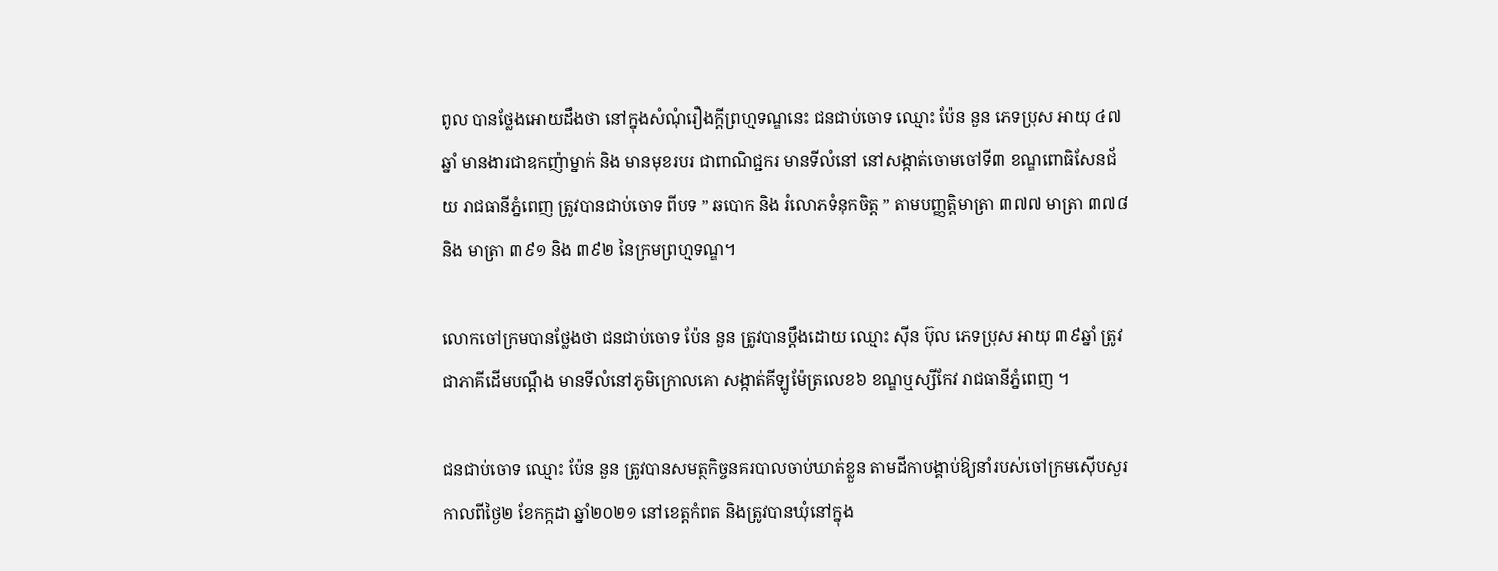ពូល បានថ្លែងអោយដឹងថា នៅក្នុងសំណុំរឿងក្តីព្រហ្មទណ្ឌនេះ ជនជាប់ចោទ ឈ្មោះ ប៉ែន នួន ភេទប្រុស អាយុ ៤៧ ឆ្នាំ មានងារជាឧកញ៉ាម្នាក់ និង មានមុខរបរ ជាពាណិជ្ជករ មានទីលំនៅ នៅសង្កាត់ចោមចៅទី៣ ខណ្ឌពោធិសែនជ័យ រាជធានីភ្នំពេញ ត្រូវបានជាប់ចោទ ពីបទ ” ឆបោក និង រំលោភទំនុកចិត្ត ” តាមបញ្ញត្តិមាត្រា ៣៧៧ មាត្រា ៣៧៨ និង មាត្រា ៣៩១ និង ៣៩២ នៃក្រមព្រហ្មទណ្ឌ។

លោកចៅក្រមបានថ្លែងថា ជនជាប់ចោទ ប៉ែន នួន ត្រូវបានប្តឹងដោយ ឈ្មោះ ស៊ីន ប៊ុល ភេទប្រុស អាយុ ៣៩ឆ្នាំ ត្រូវជាភាគីដើមបណ្ដឹង មានទីលំនៅភូមិក្រោលគោ សង្កាត់គីឡូម៉ែត្រលេខ៦ ខណ្ឌឬស្សីកែវ រាជធានីភ្នំពេញ ។

ជនជាប់ចោទ ឈ្មោះ ប៉ែន នួន ត្រូវបានសមត្ថកិច្ចនគរបាលចាប់ឃាត់ខ្លួន តាមដីកាបង្គាប់ឱ្យនាំរបស់ចៅក្រមស៊ើបសួរ កាលពីថ្ងៃ២ ខែកក្កដា ឆ្នាំ២០២១ នៅខេត្តកំពត និងត្រូវបានឃុំនៅក្នុង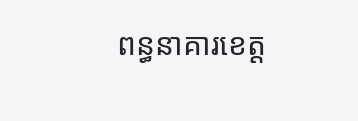ពន្ធនាគារខេត្ត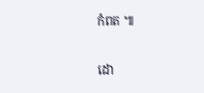កំពត ៕

ដោ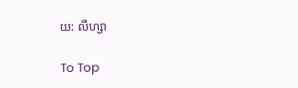យ: លីហ្សា

To Top